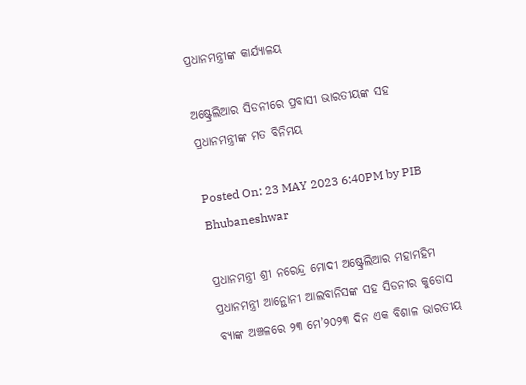ପ୍ରଧାନମନ୍ତ୍ରୀଙ୍କ କାର୍ଯ୍ୟାଳୟ

ଅଷ୍ଟ୍ରେଲିଆର ସିଡନୀରେ ପ୍ରବାସୀ ଭାରତୀୟଙ୍କ ସହ ପ୍ରଧାନମନ୍ତ୍ରୀଙ୍କ ମତ ବିନିମୟ

Posted On: 23 MAY 2023 6:40PM by PIB Bhubaneshwar

ପ୍ରଧାନମନ୍ତ୍ରୀ ଶ୍ରୀ ନରେନ୍ଦ୍ର ମୋଦୀ ଅଷ୍ଟ୍ରେଲିଆର ମହାମହିମ ପ୍ରଧାନମନ୍ତ୍ରୀ ଆନ୍ଥୋନୀ ଆଲବାନିସଙ୍କ ସହ ସିଡନୀର କୁଡୋସ ବ୍ୟାଙ୍କ ଅଞ୍ଚଳରେ ୨୩ ମେ’୨୦୨୩ ଦିନ ଏକ ବିଶାଳ ଭାରତୀୟ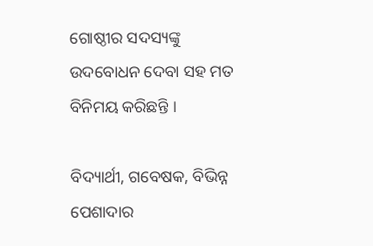ଗୋଷ୍ଠୀର ସଦସ୍ୟଙ୍କୁ ଉଦବୋଧନ ଦେବା ସହ ମତ ବିନିମୟ କରିଛନ୍ତି ।

ବିଦ୍ୟାର୍ଥୀ, ଗବେଷକ, ବିଭିନ୍ନ ପେଶାଦାର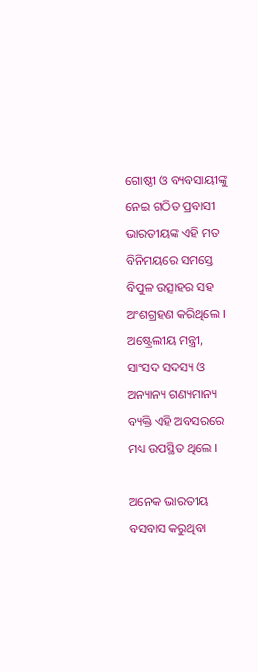ଗୋଷ୍ଠୀ ଓ ବ୍ୟବସାୟୀଙ୍କୁ ନେଇ ଗଠିତ ପ୍ରବାସୀ ଭାରତୀୟଙ୍କ ଏହି ମତ ବିନିମୟରେ ସମସ୍ତେ ବିପୁଳ ଉତ୍ସାହର ସହ ଅଂଶଗ୍ରହଣ କରିଥିଲେ । ଅଷ୍ଟ୍ରେଲୀୟ ମନ୍ତ୍ରୀ, ସାଂସଦ ସଦସ୍ୟ ଓ ଅନ୍ୟାନ୍ୟ ଗଣ୍ୟମାନ୍ୟ ବ୍ୟକ୍ତି ଏହି ଅବସରରେ ମଧ୍ୟ ଉପସ୍ଥିତ ଥିଲେ ।

ଅନେକ ଭାରତୀୟ ବସବାସ କରୁଥିବା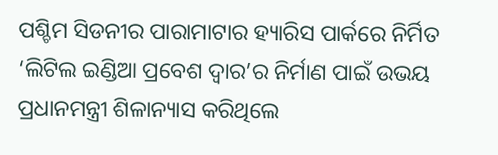ପଶ୍ଚିମ ସିଡନୀର ପାରାମାଟାର ହ୍ୟାରିସ ପାର୍କରେ ନିର୍ମିତ ‘ଲିଟିଲ ଇଣ୍ଡିଆ ପ୍ରବେଶ ଦ୍ୱାର’ର ନିର୍ମାଣ ପାଇଁ ଉଭୟ ପ୍ରଧାନମନ୍ତ୍ରୀ ଶିଳାନ୍ୟାସ କରିଥିଲେ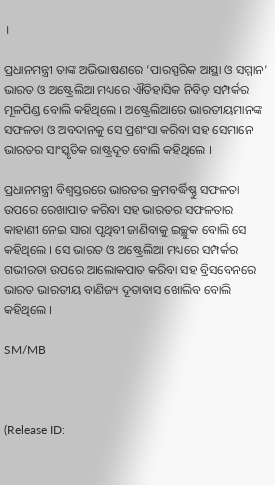।

ପ୍ରଧାନମନ୍ତ୍ରୀ ତାଙ୍କ ଅଭିଭାଷଣରେ ‘ପାରସ୍ପରିକ ଆସ୍ଥା ଓ ସମ୍ମାନ’ ଭାରତ ଓ ଅଷ୍ଟ୍ରେଲିଆ ମଧ୍ୟରେ ଐତିହାସିକ ନିବିଡ଼ ସମ୍ପର୍କର ମୂଳପିଣ୍ଡ ବୋଲି କହିଥିଲେ । ଅଷ୍ଟ୍ରେଲିଆରେ ଭାରତୀୟମାନଙ୍କ ସଫଳତା ଓ ଅବଦାନକୁ ସେ ପ୍ରଶଂସା କରିବା ସହ ସେମାନେ ଭାରତର ସାଂସ୍କୃତିକ ରାଷ୍ଟ୍ରଦୂତ ବୋଲି କହିଥିଲେ ।

ପ୍ରଧାନମନ୍ତ୍ରୀ ବିଶ୍ୱସ୍ତରରେ ଭାରତର କ୍ରମବର୍ଦ୍ଧିଷ୍ଣୁ ସଫଳତା ଉପରେ ରେଖାପାତ କରିବା ସହ ଭାରତର ସଫଳତାର କାହାଣୀ ନେଇ ସାରା ପୃଥିବୀ ଜାଣିବାକୁ ଇଚ୍ଛୁକ ବୋଲି ସେ କହିଥିଲେ । ସେ ଭାରତ ଓ ଅଷ୍ଟ୍ରେଲିଆ ମଧ୍ୟରେ ସମ୍ପର୍କର ଗଭୀରତା ଉପରେ ଆଲୋକପାତ କରିବା ସହ ବ୍ରିସବେନରେ ଭାରତ ଭାରତୀୟ ବାଣିଜ୍ୟ ଦୂତାବାସ ଖୋଲିବ ବୋଲି କହିଥିଲେ ।

SM/MB



(Release ID: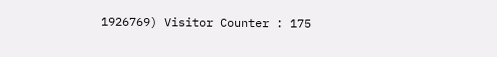1926769) Visitor Counter : 175